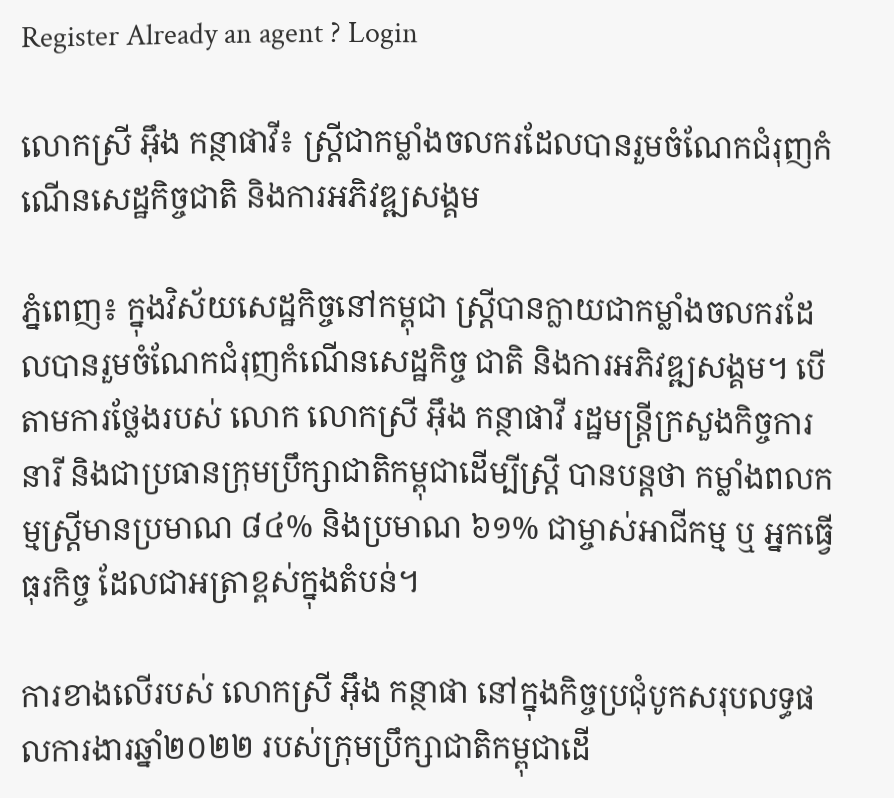Register Already an agent ? Login

លោកស្រី អ៊ឹង កន្ថាផាវី៖ ស្ត្រីជាកម្លាំងចលករដែលបានរួមចំណែកជំរុញកំណើនសេដ្ឋកិច្ចជាតិ និងការអភិវឌ្ឍសង្គម

ភ្នំពេញ៖ ក្នុងវិស័យសេដ្ឋកិច្ចនៅកម្ពុជា ស្ត្រីបានក្លាយជាកម្លាំងចលករដែលបានរួមចំណែកជំរុញកំណើនសេដ្ឋកិច្ច ជាតិ និងការអភិវឌ្ឍសង្គម។ បើតាមការថ្លែងរបស់ លោក លោកស្រី អ៊ឹង កន្ថាផាវី រដ្ឋមន្ត្រីក្រសួងកិច្ចការនារី និងជាប្រធានក្រុមប្រឹក្សាជាតិកម្ពុជាដើម្បីស្ត្រី បានបន្តថា កម្លាំងពលកម្មស្រ្តីមានប្រមាណ ៨៤% និងប្រមាណ ៦១% ជាម្ចាស់អាជីកម្ម ឬ អ្នកធ្វើធុរកិច្ច ដែលជាអត្រាខ្ពស់ក្នុងតំបន់។

ការខាងលើរបស់ លោកស្រី អ៊ឹង កន្ថាផា នៅក្នុងកិច្ចប្រជុំបូកសរុបលទ្ធផលការងារឆ្នាំ២០២២ របស់ក្រុមប្រឹក្សាជាតិកម្ពុជាដើ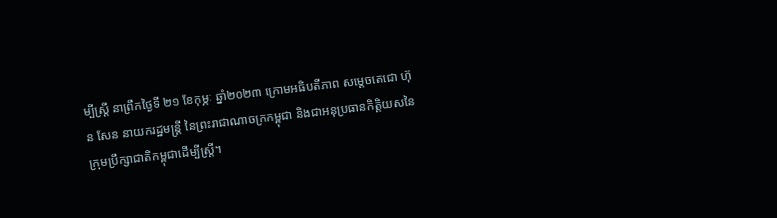ម្បីស្រ្តី នាព្រឹកថ្ងៃទី ២១ ខែកុម្ភៈ ឆ្នាំ២០២៣ ក្រោមអធិបតីភាព សម្តេចតេជោ ហ៊ុន សែន នាយករដ្ឋមន្ត្រី នៃព្រះរាជាណាចក្រកម្ពុជា និងជាអនុប្រធានកិត្តិយសនៃក្រុមប្រឹក្សាជាតិកម្ពុជាដើម្បីស្ត្រី។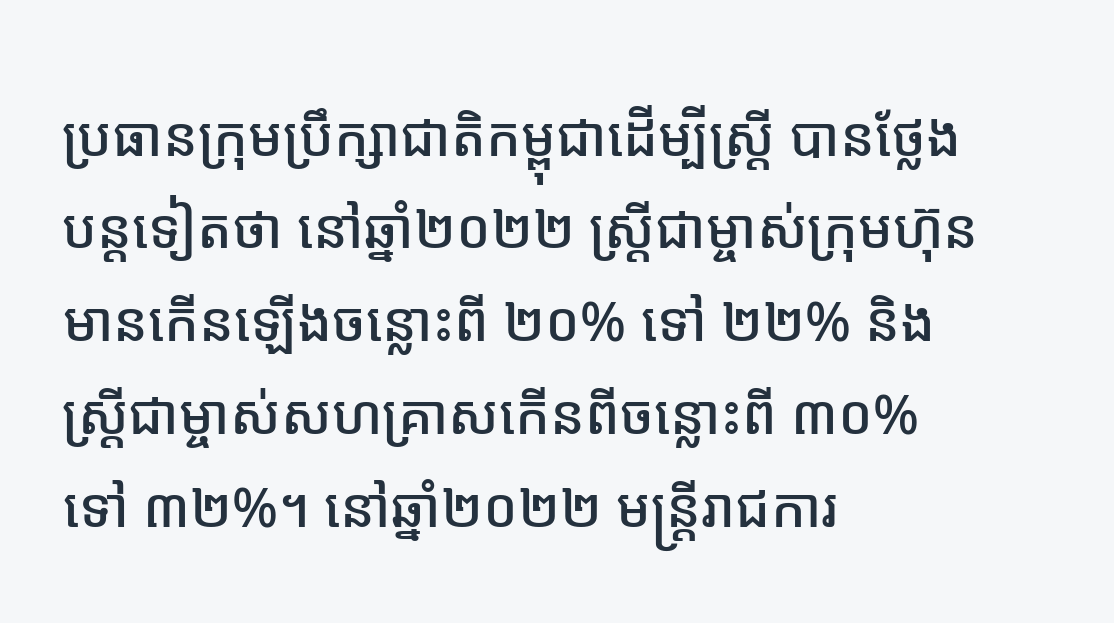ប្រធានក្រុមប្រឹក្សាជាតិកម្ពុជាដើម្បីស្ត្រី បានថ្លែងបន្តទៀតថា នៅឆ្នាំ២០២២ ស្ត្រីជាម្ចាស់ក្រុមហ៊ុន មានកើនឡើងចន្លោះពី ២០% ទៅ ២២% និងស្ត្រីជាម្ចាស់សហគ្រាសកើនពីចន្លោះពី ៣០% ទៅ ៣២%។ នៅឆ្នាំ២០២២ មន្ត្រីរាជការ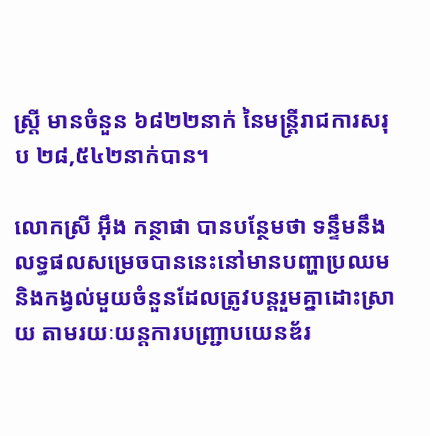ស្ត្រី មានចំនួន ៦៨២២នាក់ នៃមន្ត្រីរាជការសរុប ២៨,៥៤២នាក់បាន។

លោកស្រី អ៊ឹង កន្ថាផា បានបន្ថែមថា ទន្ទឹមនឹងលទ្ធផលសម្រេចបាននេះនៅមានបញ្ហាប្រឈម និងកង្វល់មួយចំនួនដែលត្រូវបន្តរួមគ្នាដោះស្រាយ តាមរយៈយន្តការបញ្ជ្រាបយេនឌ័រ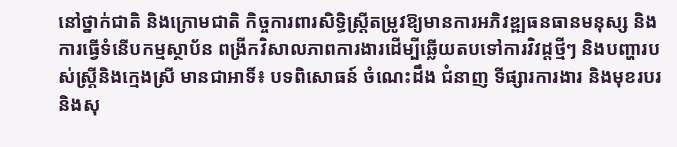នៅថ្នាក់ជាតិ និងក្រោមជាតិ កិច្ចការពារសិទ្ធិស្ត្រីតម្រូវឱ្យមានការអភិវឌ្ឍធនធានមនុស្ស និងការធ្វើទំនើបកម្មស្ថាប័ន ពង្រីកវិសាលភាពការងារដើម្បីឆ្លើយតបទៅការវិវដ្ដថ្មីៗ និងបញ្ហារបស់ស្ត្រីនិងក្មេងស្រី មានជាអាទិ៍៖ បទពិសោធន៍ ចំណេះដឹង ជំនាញ ទីផ្សារការងារ និងមុខរបរ និងសុ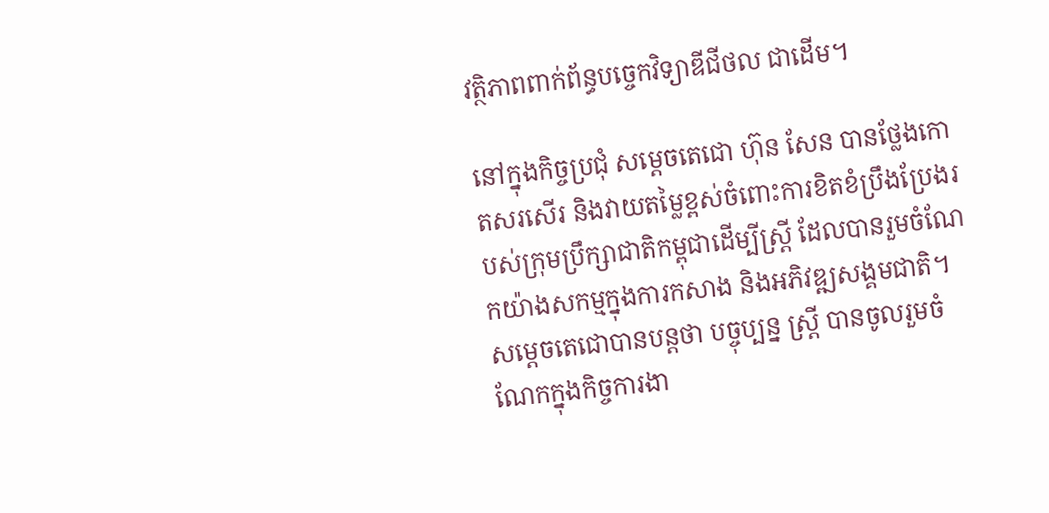វត្ថិភាពពាក់ព័ន្ធបច្ចេកវិទ្យាឌីជីថល ជាដើម។

នៅក្នុងកិច្ចប្រជុំ សម្តេចតេជោ ហ៊ុន សែន បានថ្លែងកោតសរសើរ និងវាយតម្លៃខ្ពស់ចំពោះការខិតខំប្រឹងប្រែងរបស់ក្រុមប្រឹក្សាជាតិកម្ពុជាដើម្បីស្ត្រី ដែលបានរួមចំណែកយ៉ាងសកម្មក្នុងការកសាង និងអភិវឌ្ឍសង្គមជាតិ។ សម្តេចតេជោបានបន្តថា បច្ចុប្បន្ន ស្ត្រី បានចូលរួមចំណែកក្នុងកិច្ចការងា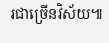រជាច្រើនវិស័យ៕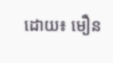ដោយ៖ មឿន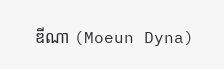ឌីណា (Moeun Dyna)